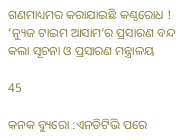ଗଣମାଧ୍ୟମର କରାଯାଇଛି କଣ୍ଠରୋଧ ! ‘ନ୍ୟୁଜ ଟାଇମ ଆସାମ’ର ପ୍ରସାରଣ ବନ୍ଦ କଲା ସୂଚନା ଓ ପ୍ରସାରଣ ମନ୍ତ୍ରାଳୟ

45

କନକ ବ୍ୟୁରୋ :ଏନଡିଟିଭି ପରେ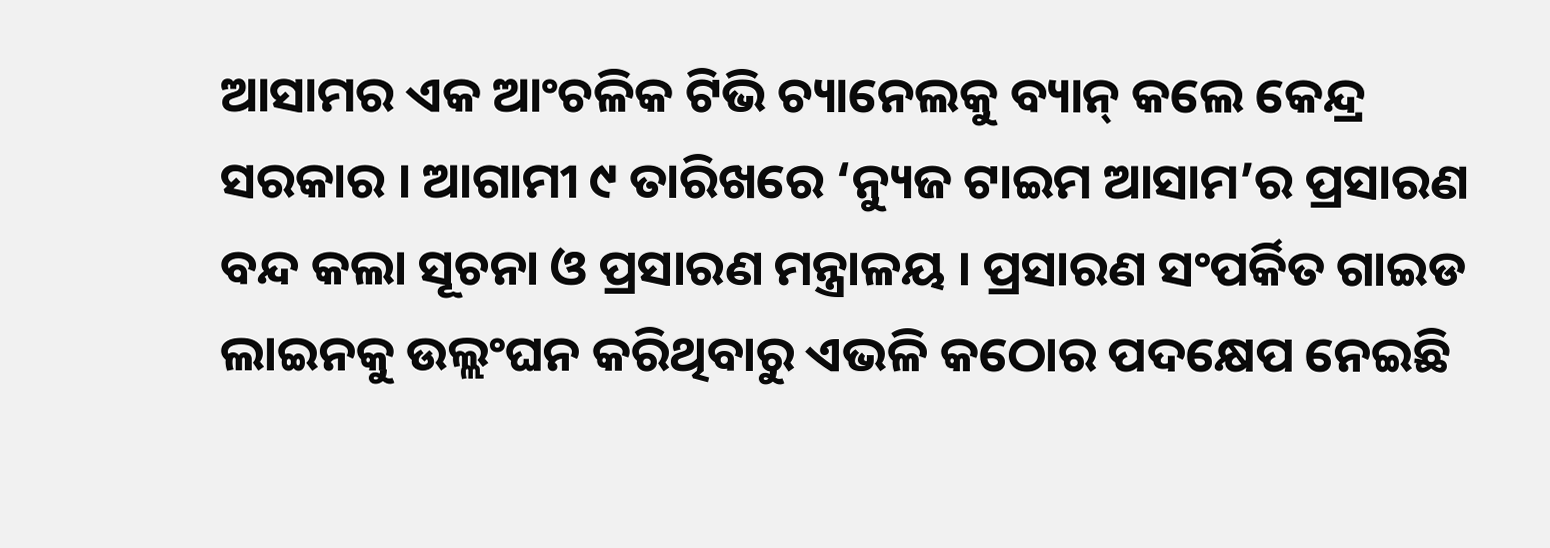ଆସାମର ଏକ ଆଂଚଳିକ ଟିଭି ଚ୍ୟାନେଲକୁ ବ୍ୟାନ୍ କଲେ କେନ୍ଦ୍ର ସରକାର । ଆଗାମୀ ୯ ତାରିଖରେ ‘ନ୍ୟୁଜ ଟାଇମ ଆସାମ’ର ପ୍ରସାରଣ ବନ୍ଦ କଲା ସୂଚନା ଓ ପ୍ରସାରଣ ମନ୍ତ୍ରାଳୟ । ପ୍ରସାରଣ ସଂପର୍କିତ ଗାଇଡ ଲାଇନକୁ ଉଲ୍ଲଂଘନ କରିଥିବାରୁ ଏଭଳି କଠୋର ପଦକ୍ଷେପ ନେଇଛି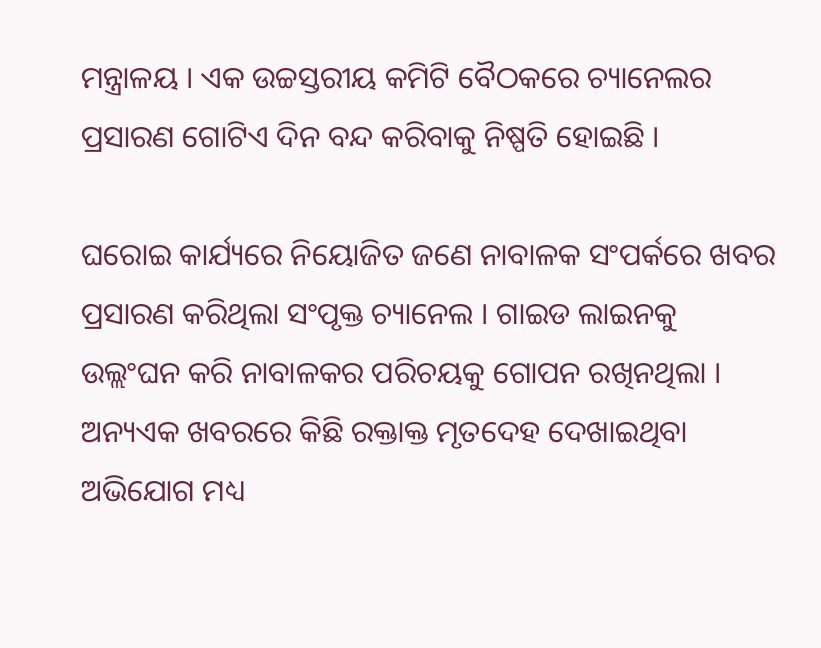ମନ୍ତ୍ରାଳୟ । ଏକ ଉଚ୍ଚସ୍ତରୀୟ କମିଟି ବୈଠକରେ ଚ୍ୟାନେଲର ପ୍ରସାରଣ ଗୋଟିଏ ଦିନ ବନ୍ଦ କରିବାକୁ ନିଷ୍ପତି ହୋଇଛି ।

ଘରୋଇ କାର୍ଯ୍ୟରେ ନିୟୋଜିତ ଜଣେ ନାବାଳକ ସଂପର୍କରେ ଖବର ପ୍ରସାରଣ କରିଥିଲା ସଂପୃକ୍ତ ଚ୍ୟାନେଲ । ଗାଇଡ ଲାଇନକୁ ଉଲ୍ଲଂଘନ କରି ନାବାଳକର ପରିଚୟକୁ ଗୋପନ ରଖିନଥିଲା । ଅନ୍ୟଏକ ଖବରରେ କିଛି ରକ୍ତାକ୍ତ ମୃତଦେହ ଦେଖାଇଥିବା ଅଭିଯୋଗ ମଧ୍ୟ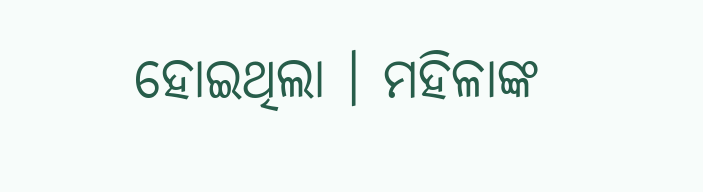ହୋଇଥିଲା । ମହିଳାଙ୍କ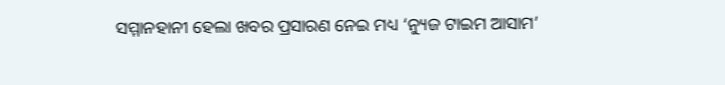ସମ୍ମାନହାନୀ ହେଲା ଖବର ପ୍ରସାରଣ ନେଇ ମଧ୍ୟ ‘ନ୍ୟୁଜ ଟାଇମ ଆସାମ’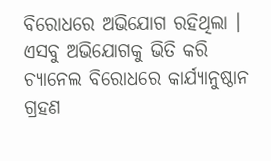ବିରୋଧରେ ଅଭିଯୋଗ ରହିଥିଲା । ଏସବୁ ଅଭିଯୋଗକୁ ଭିତି କରି ଚ୍ୟାନେଲ ବିରୋଧରେ କାର୍ଯ୍ୟାନୁଷ୍ଠାନ ଗ୍ରହଣ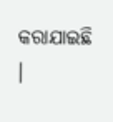କରାଯାଇଛି ।